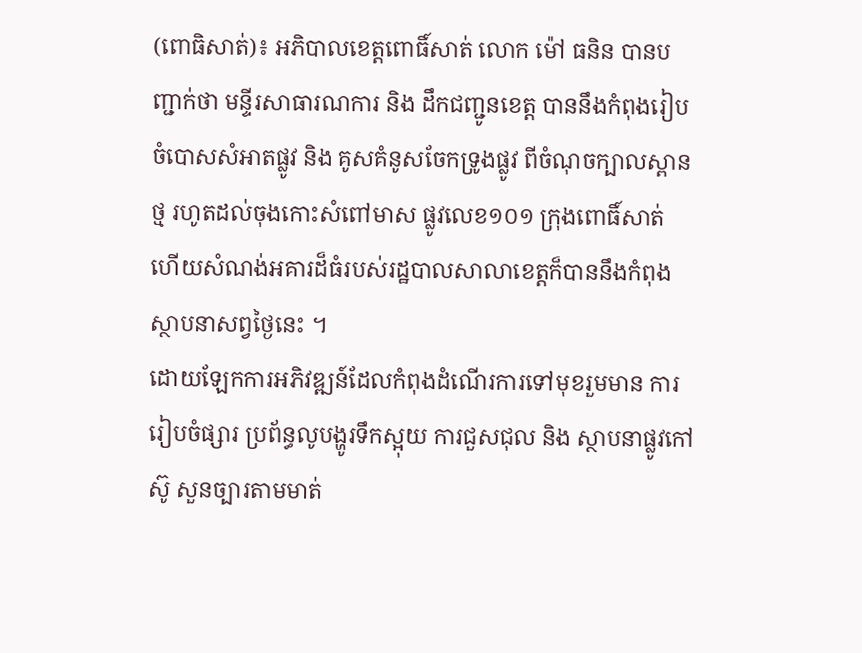(ពោធិសាត់)៖ អភិបាលខេត្តពោធិ៍សាត់ លោក ម៉ៅ ធនិន បានបញ្ជាក់ថា មន្ទីរសាធារណការ និង ដឹកជញ្ជូនខេត្ត បាននឹងកំពុងរៀបចំបោសសំអាតផ្លូវ និង គូសគំនូសចែកទ្រូងផ្លូវ ពីចំណុចក្បាលស្ពានថ្ម រហូតដល់ចុងកោះសំពៅមាស ផ្លូវលេខ១០១ ក្រុងពោធិ៍សាត់ ហើយសំណង់អគារដ៏ធំរបស់រដ្ឋបាលសាលាខេត្តក៏បាននឹងកំពុងស្ថាបនាសព្វថ្ងៃនេះ ។
ដោយឡែកការអភិវឌ្ឍន៍ដែលកំពុងដំណើរការទៅមុខរួមមាន ការរៀបចំផ្សារ ប្រព័ន្ធលូបង្ហូរទឹកស្អុយ ការជួសជុល និង ស្ថាបនាផ្លូវកៅស៊ូ សួនច្បារតាមមាត់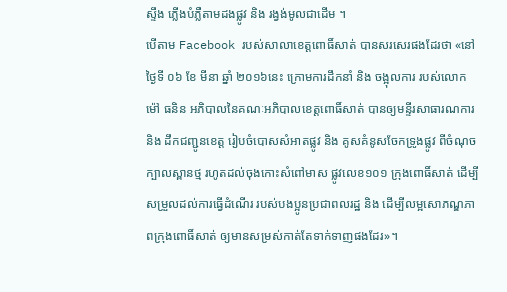ស្ទឹង ភ្លើងបំភ្លឺតាមដងផ្លូវ និង រង្វង់មូលជាដើម ។
បើតាម Facebook របស់សាលាខេត្តពោធិ៍សាត់ បានសរសេរផងដែរថា «នៅថ្ងៃទី ០៦ ខែ មីនា ឆ្នាំ ២០១៦នេះ ក្រោមការដឹកនាំ និង ចង្អុលការ របស់លោក ម៉ៅ ធនិន អភិបាលនៃគណៈអភិបាលខេត្តពោធិ៍សាត់ បានឲ្យមន្ទីរសាធារណការ និង ដឹកជញ្ជូនខេត្ត រៀបចំបោសសំអាតផ្លូវ និង គូសគំនូសចែកទ្រូងផ្លូវ ពីចំណុចក្បាលស្ពានថ្ម រហូតដល់ចុងកោះសំពៅមាស ផ្លូវលេខ១០១ ក្រុងពោធិ៍សាត់ ដើម្បីសម្រួលដល់ការធ្វើដំណើរ របស់បងប្អូនប្រជាពលរដ្ឋ និង ដើម្បីលម្អសោភណ្ឌភាពក្រុងពោធិ៍សាត់ ឲ្យមានសម្រស់កាត់តែទាក់ទាញផងដែរ»។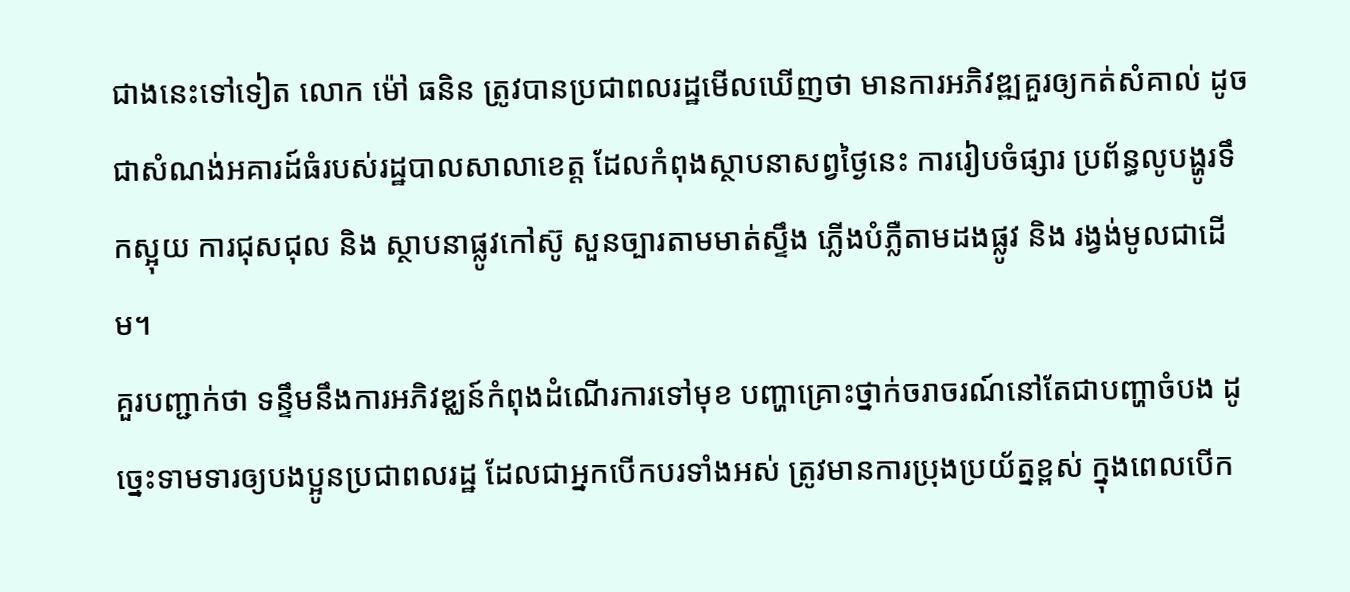ជាងនេះទៅទៀត លោក ម៉ៅ ធនិន ត្រូវបានប្រជាពលរដ្ឋមើលឃើញថា មានការអភិវឌ្ឍគួរឲ្យកត់សំគាល់ ដូចជាសំណង់អគារដ៍ធំរបស់រដ្ឋបាលសាលាខេត្ត ដែលកំពុងស្ថាបនាសព្វថ្ងៃនេះ ការរៀបចំផ្សារ ប្រព័ន្ធលូបង្ហូរទឹកស្អុយ ការជុសជុល និង ស្ថាបនាផ្លូវកៅស៊ូ សួនច្បារតាមមាត់ស្ទឹង ភ្លើងបំភ្លឺតាមដងផ្លូវ និង រង្វង់មូលជាដើម។
គួរបញ្ជាក់ថា ទន្ទឹមនឹងការអភិវឌ្ឈន៍កំពុងដំណើរការទៅមុខ បញ្ហាគ្រោះថ្នាក់ចរាចរណ៍នៅតែជាបញ្ហាចំបង ដូច្នេះទាមទារឲ្យបងប្អូនប្រជាពលរដ្ឋ ដែលជាអ្នកបើកបរទាំងអស់ ត្រូវមានការប្រុងប្រយ័ត្នខ្ពស់ ក្នុងពេលបើក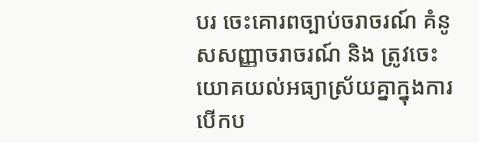បរ ចេះគោរពច្បាប់ចរាចរណ៍ គំនូសសញ្ញាចរាចរណ៍ និង ត្រូវចេះយោគយល់អធ្យាស្រ័យគ្នាក្នុងការបើកប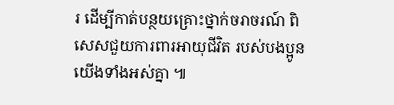រ ដើម្បីកាត់បន្ថយគ្រោះថ្នាក់ចរាចរណ៍ ពិសេសជួយការពារអាយុជីវិត របស់បងប្អូនយើងទាំងអស់គ្នា ៕